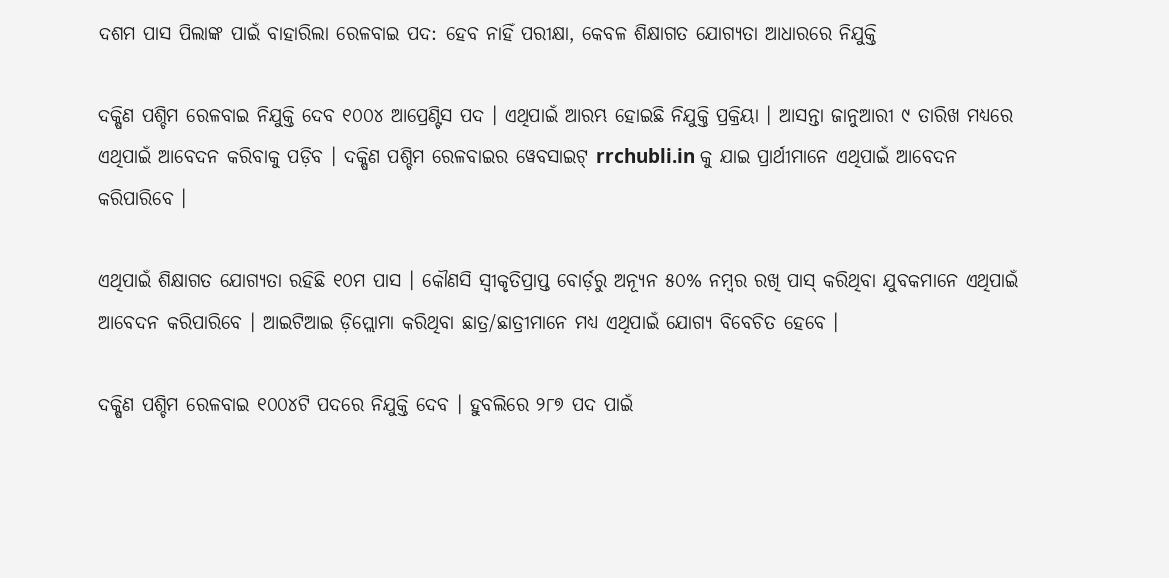ଦଶମ ପାସ ପିଲାଙ୍କ ପାଇଁ ବାହାରିଲା ରେଳବାଇ ପଦ: ହେବ ନାହିଁ ପରୀକ୍ଷା, କେବଳ ଶିକ୍ଷାଗତ ଯୋଗ୍ୟତା ଆଧାରରେ ନିଯୁକ୍ତି

ଦକ୍ଷିଣ ପଶ୍ଚିମ ରେଳବାଇ ନିଯୁକ୍ତି ଦେବ ୧୦୦୪ ଆପ୍ରେଣ୍ଟିସ ପଦ । ଏଥିପାଇଁ ଆରମ୍ଭ ହୋଇଛି ନିଯୁକ୍ତି ପ୍ରକ୍ରିୟା । ଆସନ୍ତା ଜାନୁଆରୀ ୯ ତାରିଖ ମଧ୍ୟରେ ଏଥିପାଇଁ ଆବେଦନ କରିବାକୁ ପଡ଼ିବ । ଦକ୍ଷିଣ ପଶ୍ଚିମ ରେଳବାଇର ୱେବସାଇଟ୍ rrchubli.in କୁ ଯାଇ ପ୍ରାର୍ଥୀମାନେ ଏଥିପାଇଁ ଆବେଦନ କରିପାରିବେ ।

ଏଥିପାଇଁ ଶିକ୍ଷାଗତ ଯୋଗ୍ୟତା ରହିଛି ୧୦ମ ପାସ । କୌଣସି ସ୍ବୀକୃତିପ୍ରାପ୍ତ ବୋର୍ଡ଼ରୁ ଅନ୍ୟୂନ ୫୦% ନମ୍ବର ରଖି ପାସ୍ କରିଥିବା ଯୁବକମାନେ ଏଥିପାଇଁ ଆବେଦନ କରିପାରିବେ । ଆଇଟିଆଇ ଡ଼ିପ୍ଲୋମା କରିଥିବା ଛାତ୍ର/ଛାତ୍ରୀମାନେ ମଧ୍ୟ ଏଥିପାଇଁ ଯୋଗ୍ୟ ବିବେଚିତ ହେବେ ।

ଦକ୍ଷିଣ ପଶ୍ଚିମ ରେଳବାଇ ୧୦୦୪ଟି ପଦରେ ନିଯୁକ୍ତି ଦେବ । ହୁବଲିରେ ୨୮୭ ପଦ ପାଇଁ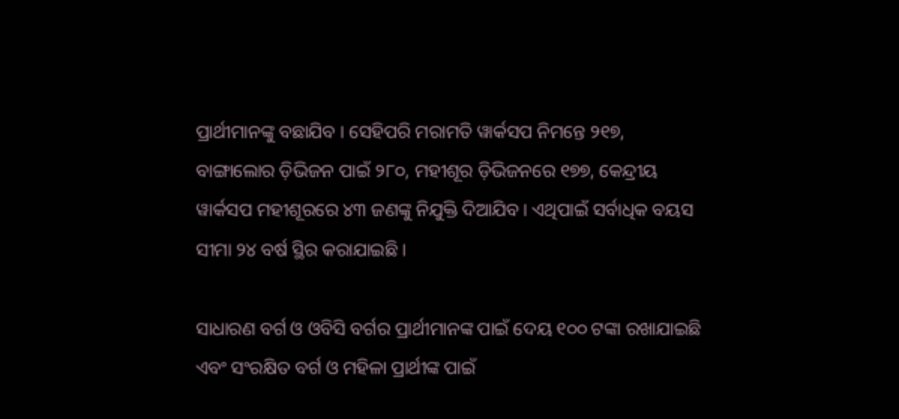ପ୍ରାର୍ଥୀମାନଙ୍କୁ ବଛାଯିବ । ସେହିପରି ମରାମତି ୱାର୍କସପ ନିମନ୍ତେ ୨୧୭, ବାଙ୍ଗାଲୋର ଡ଼ିଭିଜନ ପାଇଁ ୨୮୦, ମହୀଶୂର ଡ଼ିଭିଜନରେ ୧୭୭, କେନ୍ଦ୍ରୀୟ ୱାର୍କସପ ମହୀଶୂରରେ ୪୩ ଜଣଙ୍କୁ ନିଯୁକ୍ତି ଦିଆଯିବ। ଏଥିପାଇଁ ସର୍ବାଧିକ ବୟସ ସୀମା ୨୪ ବର୍ଷ ସ୍ଥିର କରାଯାଇଛି ।

ସାଧାରଣ ବର୍ଗ ଓ ଓବିସି ବର୍ଗର ପ୍ରାର୍ଥୀମାନଙ୍କ ପାଇଁ ଦେୟ ୧୦୦ ଟଙ୍କା ରଖାଯାଇଛି ଏବଂ ସଂରକ୍ଷିତ ବର୍ଗ ଓ ମହିଳା ପ୍ରାର୍ଥୀଙ୍କ ପାଇଁ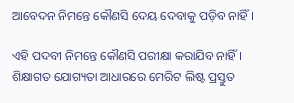ଆବେଦନ ନିମନ୍ତେ କୌଣସି ଦେୟ ଦେବାକୁ ପଡ଼ିବ ନାହିଁ ।

ଏହି ପଦବୀ ନିମନ୍ତେ କୌଣସି ପରୀକ୍ଷା କରାଯିବ ନାହିଁ । ଶିକ୍ଷାଗତ ଯୋଗ୍ୟତା ଆଧାରରେ ମେରିଟ ଲିଷ୍ଟ ପ୍ରସ୍ତୁତ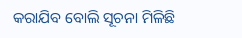କରାଯିବ ବୋଲି ସୂଚନା ମିଳିଛି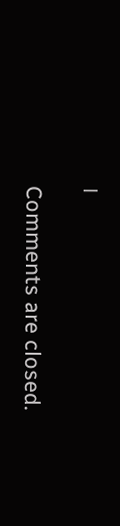।

Comments are closed.